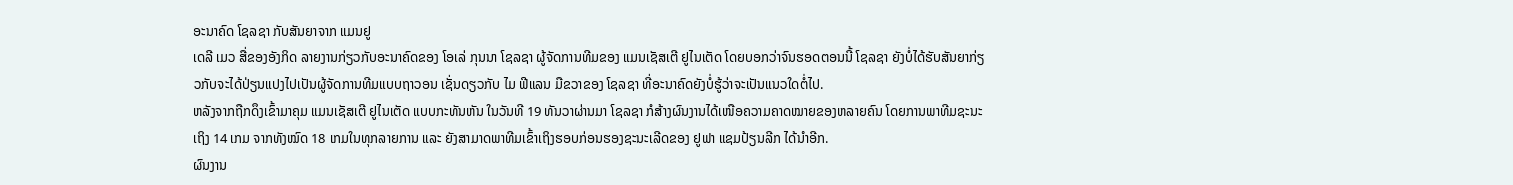ອະນາຄົດ ໂຊລຊາ ກັບສັນຍາຈາກ ແມນຢູ
ເດລີ ເມວ ສື່ຂອງອັງກິດ ລາຍງານກ່ຽວກັບອະນາຄົດຂອງ ໂອເລ່ ກຸນນາ ໂຊລຊາ ຜູ້ຈັດການທີມຂອງ ແມນເຊັສເຕີ ຢູໄນເຕັດ ໂດຍບອກວ່າຈົນຮອດຕອນນີ້ ໂຊລຊາ ຍັງບໍ່ໄດ້ຮັບສັນຍາກ່ຽວກັບຈະໄດ້ປ່ຽນແປງໄປເປັນຜູ້ຈັດການທີມແບບຖາວອນ ເຊັ່ນດຽວກັບ ໄມ ຟີແລນ ມືຂວາຂອງ ໂຊລຊາ ທີ່ອະນາຄົດຍັງບໍ່ຮູ້ວ່າຈະເປັນແນວໃດຕໍ່ໄປ.
ຫລັງຈາກຖືກດຶງເຂົ້າມາຄຸມ ແມນເຊັສເຕີ ຢູໄນເຕັດ ແບບກະທັນຫັນ ໃນວັນທີ 19 ທັນວາຜ່ານມາ ໂຊລຊາ ກໍສ້າງຜົນງານໄດ້ເໜືອຄວາມຄາດໝາຍຂອງຫລາຍຄົນ ໂດຍການພາທີມຊະນະເຖິງ 14 ເກມ ຈາກທັງໝົດ 18 ເກມໃນທຸກລາຍການ ແລະ ຍັງສາມາດພາທີມເຂົ້າເຖິງຮອບກ່ອນຮອງຊະນະເລີດຂອງ ຢູຟາ ແຊມປ້ຽນລີກ ໄດ້ນຳອີກ.
ຜົນງານ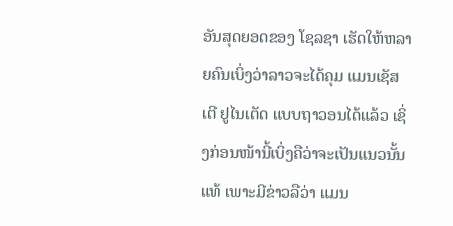ອັນສຸດຍອດຂອງ ໂຊລຊາ ເຮັດໃຫ້ຫລາຍຄົນເບິ່ງວ່າລາວຈະໄດ້ຄຸມ ແມນເຊັສເຕີ ຢູໄນເຕັດ ແບບຖາວອນໄດ້ແລ້ວ ເຊິ່ງກ່ອນໜ້ານີ້ເບິ່ງຄືວ່າຈະເປັນແນວນັ້ນແທ້ ເພາະມີຂ່າວລືວ່າ ແມນ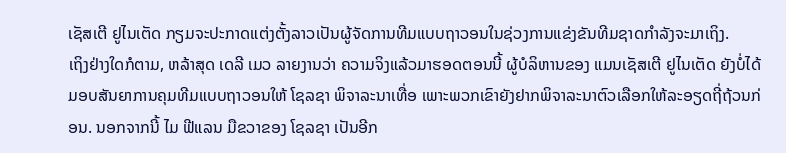ເຊັສເຕີ ຢູໄນເຕັດ ກຽມຈະປະກາດແຕ່ງຕັ້ງລາວເປັນຜູ້ຈັດການທີມແບບຖາວອນໃນຊ່ວງການແຂ່ງຂັນທີມຊາດກຳລັງຈະມາເຖິງ.
ເຖິງຢ່າງໃດກໍຕາມ, ຫລ້າສຸດ ເດລີ ເມວ ລາຍງານວ່າ ຄວາມຈິງແລ້ວມາຮອດຕອນນີ້ ຜູ້ບໍລິຫານຂອງ ແມນເຊັສເຕີ ຢູໄນເຕັດ ຍັງບໍ່ໄດ້ມອບສັນຍາການຄຸມທີມແບບຖາວອນໃຫ້ ໂຊລຊາ ພິຈາລະນາເທື່ອ ເພາະພວກເຂົາຍັງຢາກພິຈາລະນາຕົວເລືອກໃຫ້ລະອຽດຖີ່ຖ້ວນກ່ອນ. ນອກຈາກນີ້ ໄມ ຟີແລນ ມືຂວາຂອງ ໂຊລຊາ ເປັນອີກ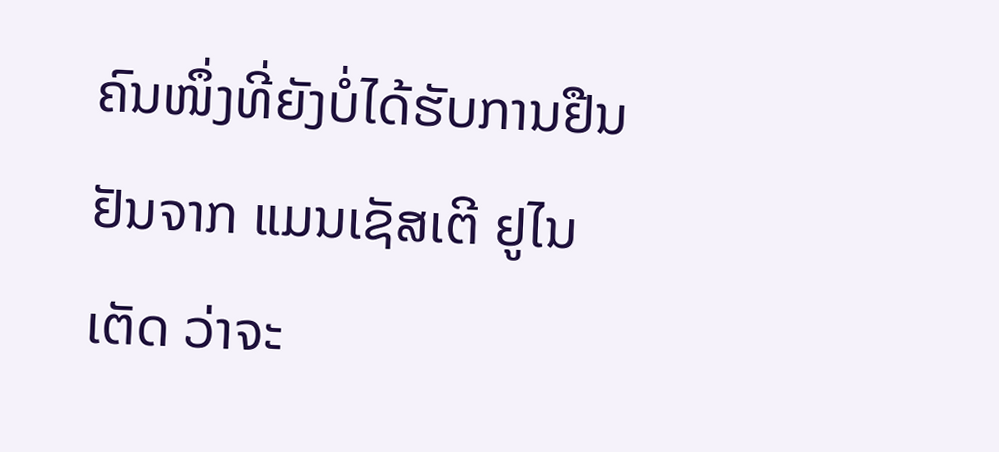ຄົນໜຶ່ງທີ່ຍັງບໍ່ໄດ້ຮັບການຢືນຢັນຈາກ ແມນເຊັສເຕີ ຢູໄນເຕັດ ວ່າຈະ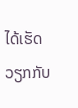ໄດ້ເຮັດວຽກກັບ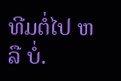ທີມຕໍ່ໄປ ຫລື ບໍ່.